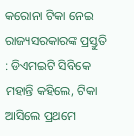କରୋନା ଟିକା ନେଇ ରାଜ୍ୟସରକାରଙ୍କ ପ୍ରସ୍ତୁତି : ଡିଏମଇଟି ସିବିକେ ମହାନ୍ତି କହିଲେ, ଟିକା ଆସିଲେ ପ୍ରଥମେ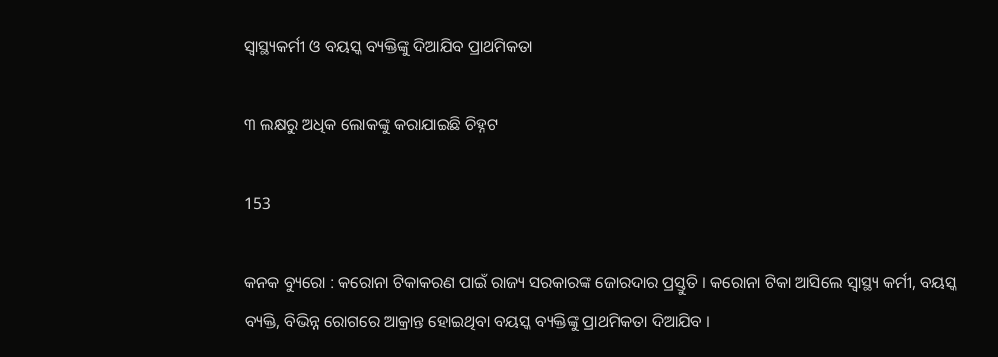ସ୍ୱାସ୍ଥ୍ୟକର୍ମୀ ଓ ବୟସ୍କ ବ୍ୟକ୍ତିଙ୍କୁ ଦିଆଯିବ ପ୍ରାଥମିକତା

୩ ଲକ୍ଷରୁ ଅଧିକ ଲୋକଙ୍କୁ କରାଯାଇଛି ଚିହ୍ନଟ

153

କନକ ବ୍ୟୁରୋ : କରୋନା ଟିକାକରଣ ପାଇଁ ରାଜ୍ୟ ସରକାରଙ୍କ ଜୋରଦାର ପ୍ରସ୍ତୁତି । କରୋନା ଟିକା ଆସିଲେ ସ୍ୱାସ୍ଥ୍ୟ କର୍ମୀ, ବୟସ୍କ ବ୍ୟକ୍ତି, ବିଭିନ୍ନ ରୋଗରେ ଆକ୍ରାନ୍ତ ହୋଇଥିବା ବୟସ୍କ ବ୍ୟକ୍ତିଙ୍କୁ ପ୍ରାଥମିକତା ଦିଆଯିବ ।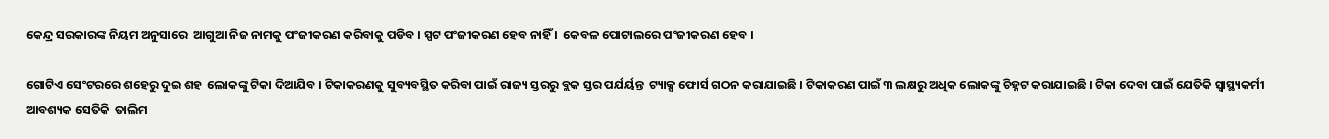କେନ୍ଦ୍ର ସରକାରଙ୍କ ନିୟମ ଅନୁସାରେ  ଆଗୁଆ ନିଜ ନାମକୁ ପଂଜୀକରଣ କରିବାକୁ ପଡିବ । ସ୍ପଟ ପଂଜୀକରଣ ହେବ ନାହିଁ ।  କେବଳ ପୋଟାଲରେ ପଂଜୀକରଣ ହେବ ।

ଗୋଟିଏ ସେଂଟରରେ ଶହେରୁ ଦୁଇ ଶହ  ଲୋକଙ୍କୁ ଟିକା ଦିଆଯିବ । ଟିକାକରଣକୁ ସୁବ୍ୟବସ୍ଥିତ କରିବା ପାଇଁ ରାଜ୍ୟ ସ୍ତରରୁ ବ୍ଲକ ସ୍ତର ପର୍ଯର୍ୟନ୍ତ  ଟ୍ୟାକ୍ସ ଫୋର୍ସ ଗଠନ କରାଯାଇଛି । ଟିକାକରଣ ପାଇଁ ୩ ଲକ୍ଷରୁ ଅଧିକ ଲୋକଙ୍କୁ ଚିହ୍ନଟ କରାଯାଇଛି । ଟିକା ଦେବା ପାଇଁ ଯେତିକି ସ୍ୱାସ୍ଥ୍ୟକର୍ମୀ  ଆବଶ୍ୟକ ସେତିକି  ତାଲିମ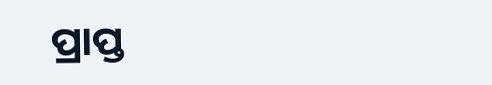ପ୍ରାପ୍ତ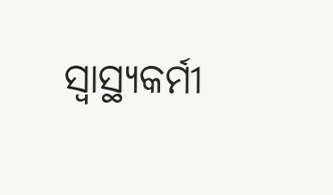ସ୍ୱାସ୍ଥ୍ୟକର୍ମୀ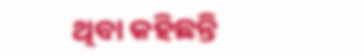ଥିବା କହିଛନ୍ତି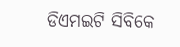ଡିଏମଇଟି ସିବିକେ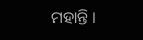ମହାନ୍ତି ।